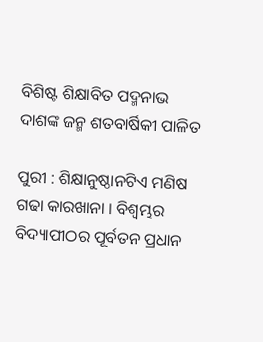ବିଶିଷ୍ଟ ଶିକ୍ଷାବିତ ପଦ୍ମନାଭ ଦାଶଙ୍କ ଜନ୍ମ ଶତବାର୍ଷିକୀ ପାଳିତ

ପୁରୀ : ଶିକ୍ଷାନୁଷ୍ଠାନଟିଏ ମଣିଷ ଗଢା କାରଖାନା । ବିଶ୍ୱମ୍ଭର ବିଦ୍ୟାପୀଠର ପୂର୍ବତନ ପ୍ରଧାନ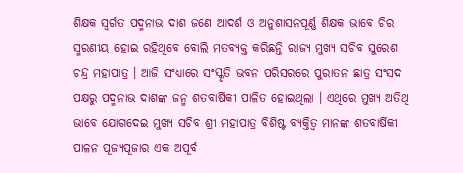ଶିକ୍ଷକ ସ୍ୱର୍ଗତ ପଦ୍ମନାଭ ଦାଶ ଜଣେ ଆଦର୍ଶ ଓ ଅନୁଶାସନପୂର୍ଣ୍ଣ ଶିକ୍ଷକ ଭାବେ ଚିର ସ୍ମରଣୀୟ ହୋଇ ରହିଥିବେ ବୋଲି ମତବ୍ୟକ୍ତ କରିଛନ୍ତି ରାଜ୍ୟ ମୁଖ୍ୟ ସଚିବ ସୁରେଶ ଚନ୍ଦ୍ର ମହାପାତ୍ର । ଆଜି ସଂଧ୍ୟାରେ ସଂସ୍କୃତି ଭବନ ପରିସରରେ ପୁରାତନ ଛାତ୍ର ସଂସଦ ପକ୍ଷରୁ ପଦ୍ମନାଭ ଦାଶଙ୍କ ଜନ୍ମ ଶତବାର୍ଷିକୀ ପାଳିତ ହୋଇଥିଲା । ଏଥିରେ ମୁଖ୍ୟ ଅତିଥି ଭାବେ ଯୋଗଦେଇ ମୁଖ୍ୟ ସଚିବ ଶ୍ରୀ ମହାପାତ୍ର ବିଶିଷ୍ଟ ବ୍ୟକ୍ତିତ୍ୱ ମାନଙ୍କ ଶତବାର୍ଷିକୀ ପାଳନ ପୂଜ୍ୟପୂଜାର ଏକ ଅପୂର୍ବ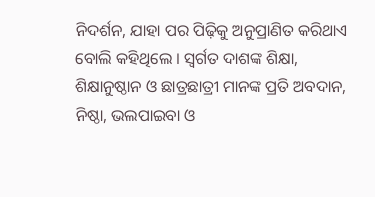ନିଦର୍ଶନ, ଯାହା ପର ପିଢ଼ିକୁ ଅନୁପ୍ରାଣିତ କରିଥାଏ ବୋଲି କହିଥିଲେ । ସ୍ୱର୍ଗତ ଦାଶଙ୍କ ଶିକ୍ଷା, ଶିକ୍ଷାନୁଷ୍ଠାନ ଓ ଛାତ୍ରଛାତ୍ରୀ ମାନଙ୍କ ପ୍ରତି ଅବଦାନ, ନିଷ୍ଠା, ଭଲପାଇବା ଓ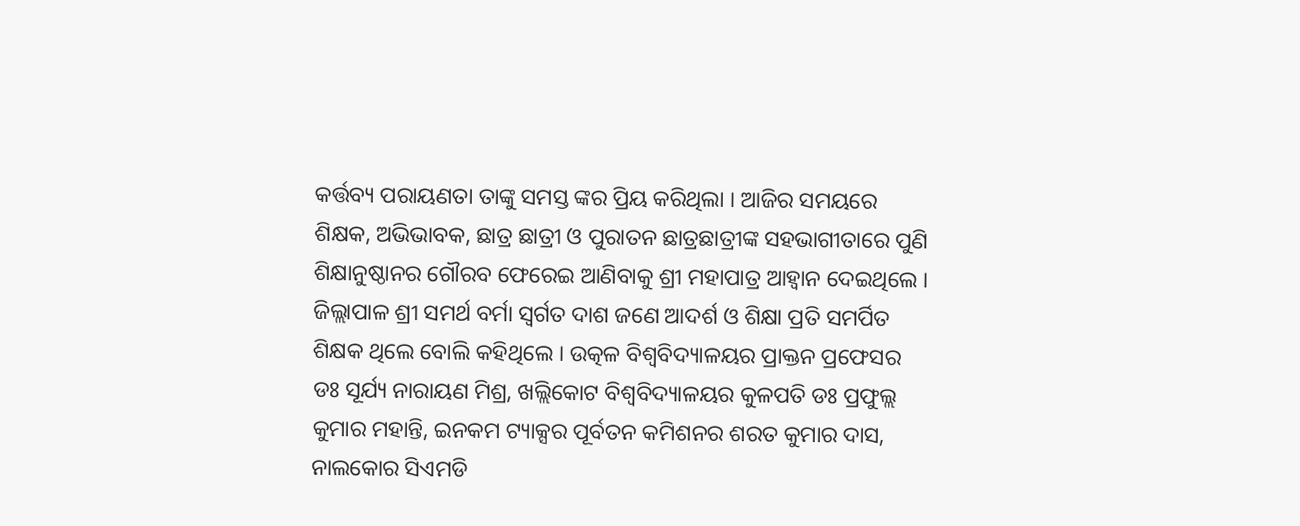କର୍ତ୍ତବ୍ୟ ପରାୟଣତା ତାଙ୍କୁ ସମସ୍ତ ଙ୍କର ପ୍ରିୟ କରିଥିଲା । ଆଜିର ସମୟରେ ଶିକ୍ଷକ, ଅଭିଭାବକ, ଛାତ୍ର ଛାତ୍ରୀ ଓ ପୁରାତନ ଛାତ୍ରଛାତ୍ରୀଙ୍କ ସହଭାଗୀତାରେ ପୁଣି ଶିକ୍ଷାନୁଷ୍ଠାନର ଗୌରବ ଫେରେଇ ଆଣିବାକୁ ଶ୍ରୀ ମହାପାତ୍ର ଆହ୍ୱାନ ଦେଇଥିଲେ । ଜିଲ୍ଲାପାଳ ଶ୍ରୀ ସମର୍ଥ ବର୍ମା ସ୍ୱର୍ଗତ ଦାଶ ଜଣେ ଆଦର୍ଶ ଓ ଶିକ୍ଷା ପ୍ରତି ସମର୍ପିତ ଶିକ୍ଷକ ଥିଲେ ବୋଲି କହିଥିଲେ । ଉତ୍କଳ ବିଶ୍ୱବିଦ୍ୟାଳୟର ପ୍ରାକ୍ତନ ପ୍ରଫେସର ଡଃ ସୂର୍ଯ୍ୟ ନାରାୟଣ ମିଶ୍ର, ଖଲ୍ଲିକୋଟ ବିଶ୍ୱବିଦ୍ୟାଳୟର କୁଳପତି ଡଃ ପ୍ରଫୁଲ୍ଲ କୁମାର ମହାନ୍ତି, ଇନକମ ଟ୍ୟାକ୍ସର ପୂର୍ବତନ କମିଶନର ଶରତ କୁମାର ଦାସ, ନାଲକୋର ସିଏମଡି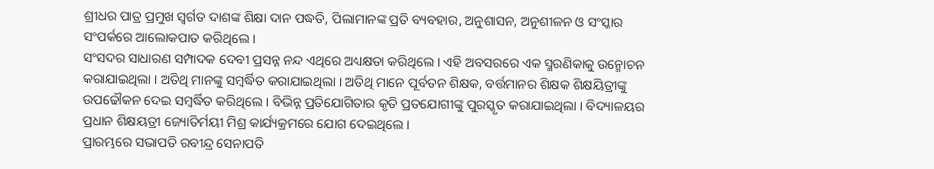ଶ୍ରୀଧର ପାତ୍ର ପ୍ରମୁଖ ସ୍ୱର୍ଗତ ଦାଶଙ୍କ ଶିକ୍ଷା ଦାନ ପଦ୍ଧତି, ପିଲାମାନଙ୍କ ପ୍ରତି ବ୍ୟବହାର, ଅନୁଶାସନ, ଅନୁଶୀଳନ ଓ ସଂସ୍କାର ସଂପର୍କରେ ଆଲୋକପାତ କରିଥିଲେ ।
ସଂସଦର ସାଧାରଣ ସମ୍ପାଦକ ଦେବୀ ପ୍ରସନ୍ନ ନନ୍ଦ ଏଥିରେ ଅଧ୍ୟକ୍ଷତା କରିଥିଲେ । ଏହି ଅବସରରେ ଏକ ସ୍ମରଣିକାକୁ ଉନ୍ମୋଚନ କରାଯାଇଥିଲା । ଅତିଥି ମାନଙ୍କୁ ସମ୍ବର୍ଦ୍ଧିତ କରାଯାଇଥିଲା । ଅତିଥି ମାନେ ପୂର୍ବତନ ଶିକ୍ଷକ, ବର୍ତ୍ତମାନର ଶିକ୍ଷକ ଶିକ୍ଷୟିତ୍ରୀଙ୍କୁ ଉପଢୌକନ ଦେଇ ସମ୍ବର୍ଦ୍ଧିତ କରିଥିଲେ । ବିଭିନ୍ନ ପ୍ରତିଯୋଗିତାର କୃତି ପ୍ରତଯୋଗୀଙ୍କୁ ପୁରସ୍କୃତ କରାଯାଇଥିଲା । ବିଦ୍ୟାଳୟର ପ୍ରଧାନ ଶିକ୍ଷୟତ୍ରୀ ଜ୍ୟୋତିର୍ମୟୀ ମିଶ୍ର କାର୍ଯ୍ୟକ୍ରମରେ ଯୋଗ ଦେଇଥିଲେ ।
ପ୍ରାରମ୍ଭରେ ସଭାପତି ରବୀନ୍ଦ୍ର ସେନାପତି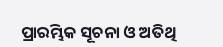ପ୍ରାରମ୍ଭିକ ସୂଚନା ଓ ଅତିଥି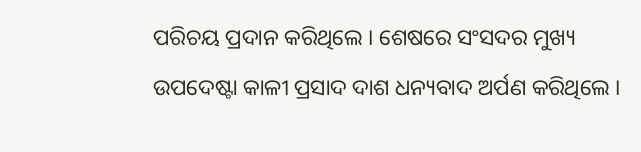ପରିଚୟ ପ୍ରଦାନ କରିଥିଲେ । ଶେଷରେ ସଂସଦର ମୁଖ୍ୟ ଉପଦେଷ୍ଟା କାଳୀ ପ୍ରସାଦ ଦାଶ ଧନ୍ୟବାଦ ଅର୍ପଣ କରିଥିଲେ ।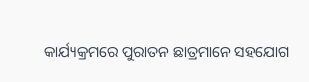କାର୍ଯ୍ୟକ୍ରମରେ ପୁରାତନ ଛାତ୍ରମାନେ ସହଯୋଗ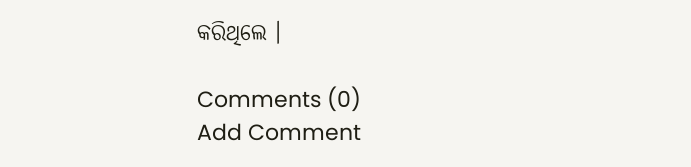କରିଥିଲେ ।

Comments (0)
Add Comment